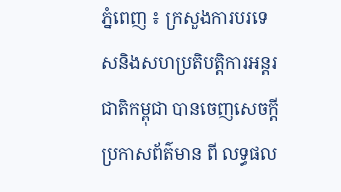ភ្នំពេញ ៖ ក្រសួងការបរទេសនិងសហប្រតិបត្តិការអន្តរជាតិកម្ពុជា បានចេញសេចក្តីប្រកាសព័ត៌មាន ពី លទ្ធផល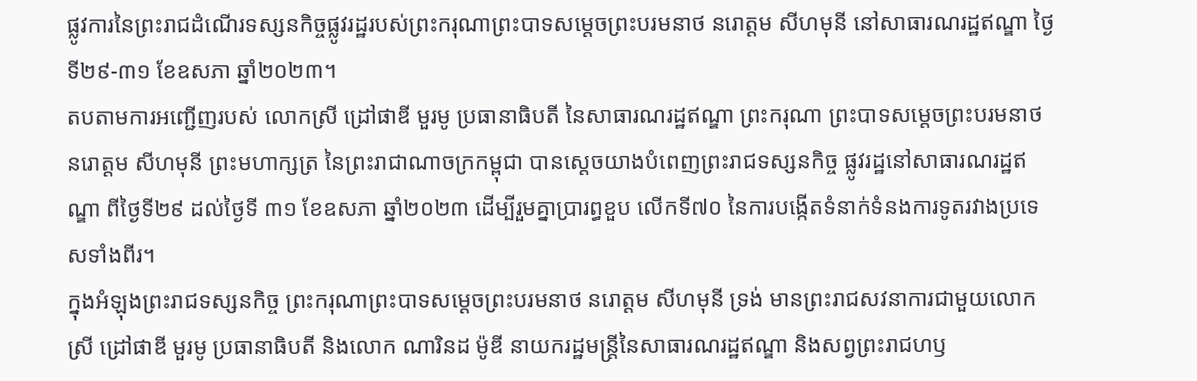ផ្លូវការនៃព្រះរាជដំណើរទស្សនកិច្ចផ្លូវរដ្ឋរបស់ព្រះករុណាព្រះបាទសម្តេចព្រះបរមនាថ នរោត្តម សីហមុនី នៅសាធារណរដ្ឋឥណ្ឌា ថ្ងៃទី២៩-៣១ ខែឧសភា ឆ្នាំ២០២៣។
តបតាមការអញ្ជើញរបស់ លោកស្រី ដ្រៅផាឌី មួរមូ ប្រធានាធិបតី នៃសាធារណរដ្ឋឥណ្ឌា ព្រះករុណា ព្រះបាទសម្តេចព្រះបរមនាថ នរោត្ដម សីហមុនី ព្រះមហាក្សត្រ នៃព្រះរាជាណាចក្រកម្ពុជា បានស្ដេចយាងបំពេញព្រះរាជទស្សនកិច្ច ផ្លូវរដ្ឋនៅសាធារណរដ្ឋឥណ្ឌា ពីថ្ងៃទី២៩ ដល់ថ្ងៃទី ៣១ ខែឧសភា ឆ្នាំ២០២៣ ដើម្បីរួមគ្នាប្រារព្ធខួប លើកទី៧០ នៃការបង្កើតទំនាក់ទំនងការទូតរវាងប្រទេសទាំងពីរ។
ក្នុងអំឡុងព្រះរាជទស្សនកិច្ច ព្រះករុណាព្រះបាទសម្ដេចព្រះបរមនាថ នរោត្តម សីហមុនី ទ្រង់ មានព្រះរាជសវនាការជាមួយលោកស្រី ដ្រៅផាឌី មួរមូ ប្រធានាធិបតី និងលោក ណារិនដ ម៉ូឌី នាយករដ្ឋមន្ត្រីនៃសាធារណរដ្ឋឥណ្ឌា និងសព្វព្រះរាជហឫ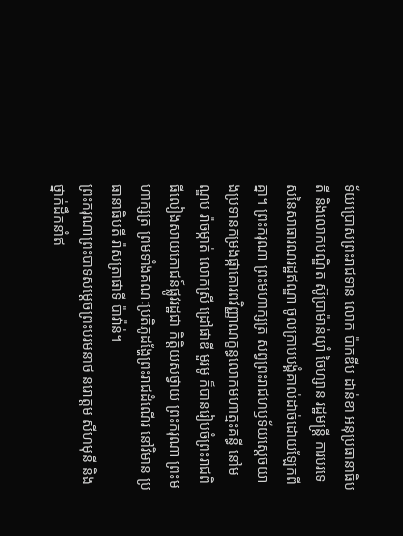ទ័យប្រោសព្រះរាជទាន លោក ប៉ាកឌីប ដាន់ខា អនុប្រធានាធិបតី និងលោកបណ្ឌិត ស៊ូប្រាម៉ាន់យ៉ាំ ចៃហ្សាន រដ្ឋមន្ត្រី ការបរទេសនៃសាធារណរដ្ឋឥណ្ឌា ចូលក្រាបបង្គំគាល់ដាច់ដោយឡែកពីគ្នា។ ព្រះករុណា ព្រះមហាក្សត្រ សព្វព្រះរាជហឫទ័យសេ្តចយាងប្រទានកម្រងផ្កាគោរពវិញ្ញាណក្ខន្ធលោកមហាត្មះគន្ធី នៅមណ្ឌប រ៉ាចម្កាត់ លោកស្រី ដ្រៅផាឌី មួរមូ ក៏បានរៀបចំព្រះរាជពិធីលៀងសាយភោជន៍ផ្លូវរដ្ឋជា កិត្តិយសថ្វាយ ព្រះករុណា ព្រះមហាក្សត្រ ព្រមទាំងគណៈប្រតិភូដង្ហែព្រះរាជដំណើរ នៅវិមាន ប្រធានាធិបតី រ៉ាសត្រាផាទី ប៉ាវ៉ាន់។
ព្រះករុណាព្រះបាទសម្ដេចព្រះបរមនាថ នរោត្តម សីហមុនី និងថ្នាក់ដឹកនាំឥ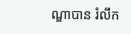ណ្ឌាបាន រំលឹក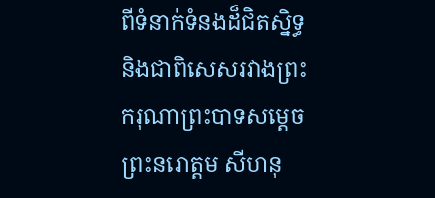ពីទំនាក់ទំនងដ៏ជិតស្និទ្ធ និងជាពិសេសរវាងព្រះករុណាព្រះបាទសម្តេចព្រះនរោត្តម សីហនុ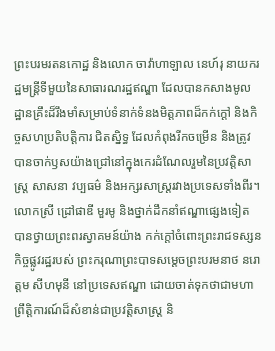ព្រះបរមរតនកោដ្ឋ និងលោក ចាវ៉ាហាឡាល នេហ៍រុ នាយករដ្ឋមន្ត្រីទីមួយនៃសាធារណរដ្ឋឥណ្ឌា ដែលបានកសាងមូលដ្ឋានគ្រឹះដ៏រឹងមាំសម្រាប់ទំនាក់ទំនងមិត្តភាពដ៏កក់ក្តៅ និងកិច្ចសហប្រតិបត្តិការ ជិតស្និទ្ធ ដែលកំពុងរីកចម្រើន និងត្រូវបានចាក់ឫសយ៉ាងជ្រៅនៅក្នុងកេរដំណែលរួមនៃប្រវត្តិសាស្ត្រ សាសនា វប្បធម៌ និងអក្សរសាស្ត្ររវាងប្រទេសទាំងពីរ។
លោកស្រី ដ្រៅផាឌី មួរមូ និងថ្នាក់ដឹកនាំឥណ្ឌាផ្សេងទៀត បានថ្វាយព្រះពរស្វាគមន៍យ៉ាង កក់ក្តៅចំពោះព្រះរាជទស្សនកិច្ចផ្លូវរដ្ឋរបស់ ព្រះករុណាព្រះបាទសម្តេចព្រះបរមនាថ នរោត្ដម សីហមុនី នៅប្រទេសឥណ្ឌា ដោយចាត់ទុកថាជាមហាព្រឹត្តិការណ៍ដ៏សំខាន់ជាប្រវត្តិសាស្ត្រ និ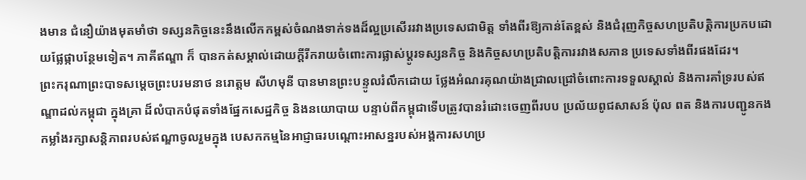ងមាន ជំនឿយ៉ាងមុតមាំថា ទស្សនកិច្ចនេះនឹងលើកកម្ពស់ចំណងទាក់ទងដ៏ល្អប្រសើររវាងប្រទេសជាមិត្ត ទាំងពីរឱ្យកាន់តែខ្ពស់ និងជំរុញកិច្ចសហប្រតិបត្តិការប្រកបដោយផ្លែផ្កាបន្ថែមទៀត។ ភាគីឥណ្ឌា ក៏ បានកត់សម្គាល់ដោយក្តីរីករាយចំពោះការផ្លាស់ប្តូរទស្សនកិច្ច និងកិច្ចសហប្រតិបត្តិការរវាងសភាន ប្រទេសទាំងពីរផងដែរ។
ព្រះករុណាព្រះបាទសម្ដេចព្រះបរមនាថ នរោត្តម សីហមុនី បានមានព្រះបន្ទូលរំលឹកដោយ ថ្លែងអំណរគុណយ៉ាងជ្រាលជ្រៅចំពោះការទទួលស្គាល់ និងការគាំទ្ររបស់ឥណ្ឌាដល់កម្ពុជា ក្នុងគ្រា ដ៏លំបាកបំផុតទាំងផ្នែកសេដ្ឋកិច្ច និងនយោបាយ បន្ទាប់ពីកម្ពុជាទើបត្រូវបានរំដោះចេញពីរបប ប្រល័យពូជសាសន៍ ប៉ុល ពត និងការបញ្ជូនកងកម្លាំងរក្សាសន្តិភាពរបស់ឥណ្ឌាចូលរួមក្នុង បេសកកម្មនៃអាជ្ញាធរបណ្តោះអាសន្នរបស់អង្គការសហប្រ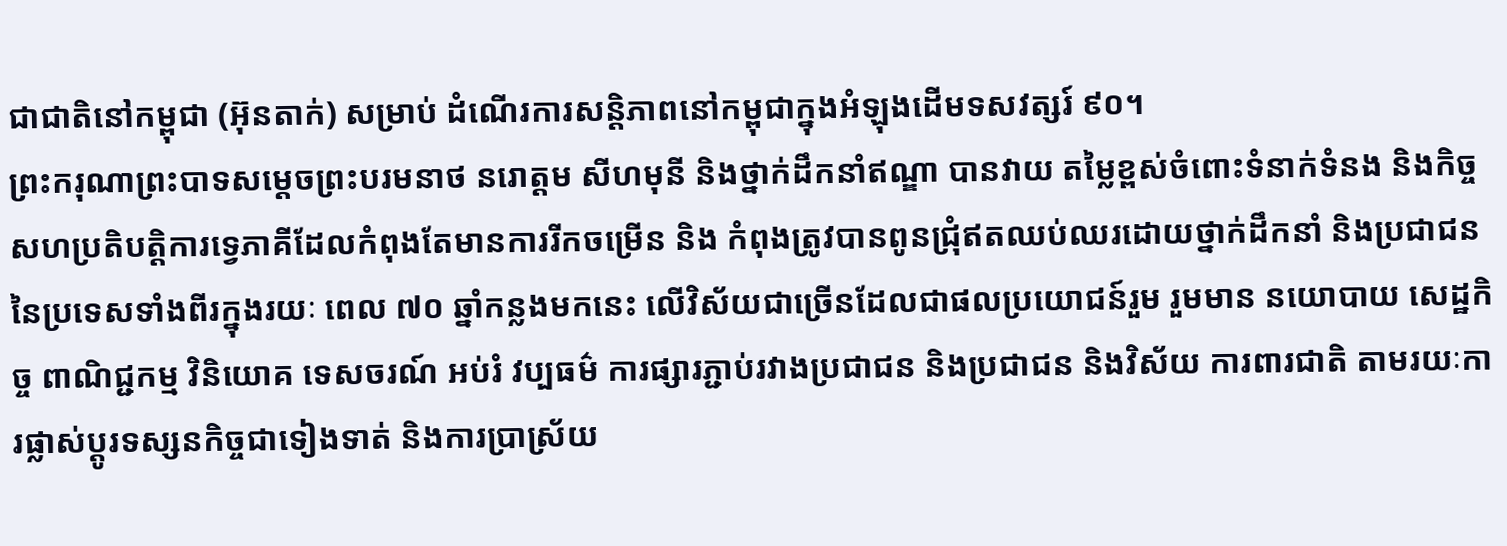ជាជាតិនៅកម្ពុជា (អ៊ុនតាក់) សម្រាប់ ដំណើរការសន្តិភាពនៅកម្ពុជាក្នុងអំឡុងដើមទសវត្សរ៍ ៩០។
ព្រះករុណាព្រះបាទសម្ដេចព្រះបរមនាថ នរោត្តម សីហមុនី និងថ្នាក់ដឹកនាំឥណ្ឌា បានវាយ តម្លៃខ្ពស់ចំពោះទំនាក់ទំនង និងកិច្ចសហប្រតិបត្តិការទ្វេភាគីដែលកំពុងតែមានការរីកចម្រើន និង កំពុងត្រូវបានពូនជ្រុំឥតឈប់ឈរដោយថ្នាក់ដឹកនាំ និងប្រជាជននៃប្រទេសទាំងពីរក្នុងរយៈ ពេល ៧០ ឆ្នាំកន្លងមកនេះ លើវិស័យជាច្រើនដែលជាផលប្រយោជន៍រួម រួមមាន នយោបាយ សេដ្ឋកិច្ច ពាណិជ្ជកម្ម វិនិយោគ ទេសចរណ៍ អប់រំ វប្បធម៌ ការផ្សារភ្ជាប់រវាងប្រជាជន និងប្រជាជន និងវិស័យ ការពារជាតិ តាមរយៈការផ្លាស់ប្តូរទស្សនកិច្ចជាទៀងទាត់ និងការប្រាស្រ័យ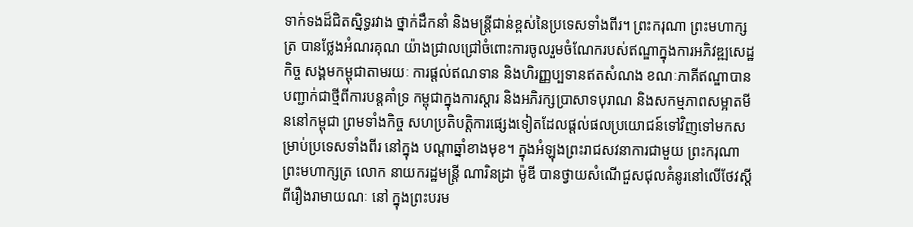ទាក់ទងដ៏ជិតស្និទ្ធរវាង ថ្នាក់ដឹកនាំ និងមន្ត្រីជាន់ខ្ពស់នៃប្រទេសទាំងពីរ។ ព្រះករុណា ព្រះមហាក្សត្រ បានថ្លែងអំណរគុណ យ៉ាងជ្រាលជ្រៅចំពោះការចូលរួមចំណែករបស់ឥណ្ឌាក្នុងការអភិវឌ្ឍសេដ្ឋកិច្ច សង្គមកម្ពុជាតាមរយៈ ការផ្តល់ឥណទាន និងហិរញ្ញប្បទានឥតសំណង ខណៈភាគីឥណ្ឌាបានបញ្ជាក់ជាថ្មីពីការបន្តគាំទ្រ កម្ពុជាក្នុងការស្តារ និងអភិរក្សប្រាសាទបុរាណ និងសកម្មភាពសម្អាតមីននៅកម្ពុជា ព្រមទាំងកិច្ច សហប្រតិបត្តិការផ្សេងទៀតដែលផ្ដល់ផលប្រយោជន៍ទៅវិញទៅមកសម្រាប់ប្រទេសទាំងពីរ នៅក្នុង បណ្តាឆ្នាំខាងមុខ។ ក្នុងអំឡុងព្រះរាជសវនាការជាមួយ ព្រះករុណា ព្រះមហាក្សត្រ លោក នាយករដ្ឋមន្ត្រី ណារិនដ្រា ម៉ូឌី បានថ្វាយសំណើជួសជុលគំនូរនៅលើថែវស្តីពីរឿងរាមាយណៈ នៅ ក្នុងព្រះបរម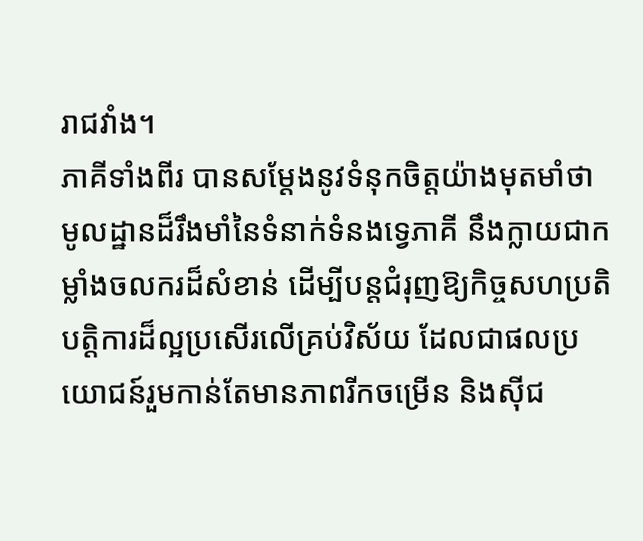រាជវាំង។
ភាគីទាំងពីរ បានសម្តែងនូវទំនុកចិត្តយ៉ាងមុតមាំថា មូលដ្ឋានដ៏រឹងមាំនៃទំនាក់ទំនងទ្វេភាគី នឹងក្លាយជាកម្លាំងចលករដ៏សំខាន់ ដើម្បីបន្តជំរុញឱ្យកិច្ចសហប្រតិបត្តិការដ៏ល្អប្រសើរលើគ្រប់វិស័យ ដែលជាផលប្រយោជន៍រួមកាន់តែមានភាពរីកចម្រើន និងស៊ីជ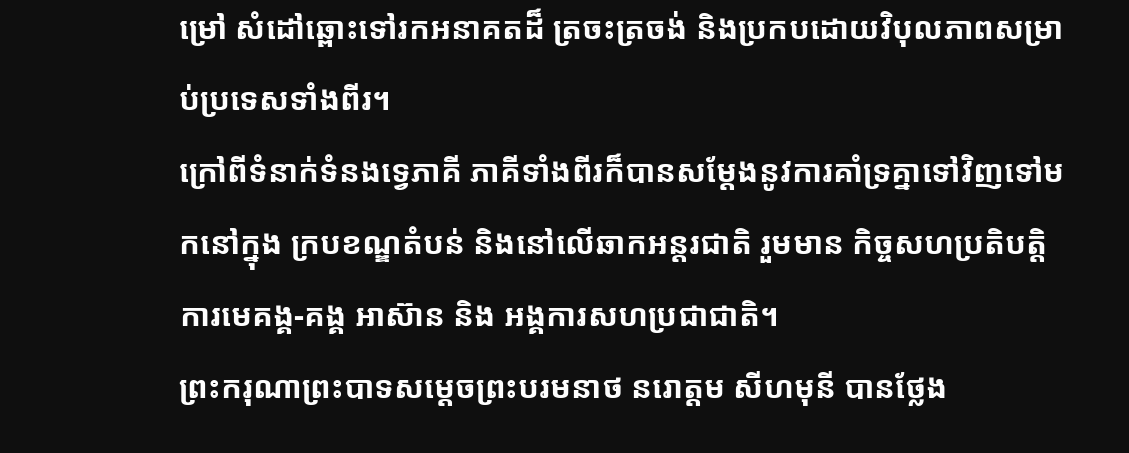ម្រៅ សំដៅឆ្ពោះទៅរកអនាគតដ៏ ត្រចះត្រចង់ និងប្រកបដោយវិបុលភាពសម្រាប់ប្រទេសទាំងពីរ។
ក្រៅពីទំនាក់ទំនងទ្វេភាគី ភាគីទាំងពីរក៏បានសម្តែងនូវការគាំទ្រគ្នាទៅវិញទៅមកនៅក្នុង ក្របខណ្ឌតំបន់ និងនៅលើឆាកអន្តរជាតិ រួមមាន កិច្ចសហប្រតិបត្តិការមេគង្គ-គង្គ អាស៊ាន និង អង្គការសហប្រជាជាតិ។
ព្រះករុណាព្រះបាទសម្តេចព្រះបរមនាថ នរោត្តម សីហមុនី បានថ្លែង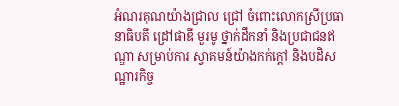អំណរគុណយ៉ាងជ្រាល ជ្រៅ ចំពោះលោកស្រីប្រធានាធិបតី ដ្រៅផាឌី មួរមូ ថ្នាក់ដឹកនាំ និងប្រជាជនឥណ្ឌា សម្រាប់ការ ស្វាគមន៍យ៉ាងកក់ក្តៅ និងបដិសណ្ឋារកិច្ច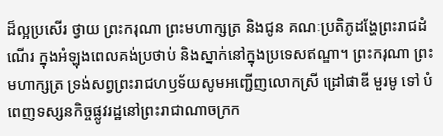ដ៏ល្អប្រសើរ ថ្វាយ ព្រះករុណា ព្រះមហាក្សត្រ និងជូន គណៈប្រតិភូដង្ហែព្រះរាជដំណើរ ក្នុងអំឡុងពេលគង់ប្រថាប់ និងស្នាក់នៅក្នុងប្រទេសឥណ្ឌា។ ព្រះករុណា ព្រះមហាក្សត្រ ទ្រង់សព្វព្រះរាជហឫទ័យសូមអញ្ជើញលោកស្រី ដ្រៅផាឌី មួរមូ ទៅ បំពេញទស្សនកិច្ចផ្លូវរដ្ឋនៅព្រះរាជាណាចក្រក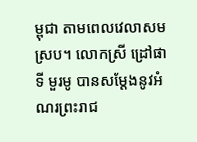ម្ពុជា តាមពេលវេលាសមស្រប។ លោកស្រី ដ្រៅផាទី មួរមូ បានសម្តែងនូវអំណរព្រះរាជ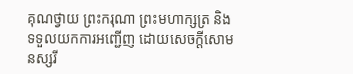គុណថ្វាយ ព្រះករុណា ព្រះមហាក្សត្រ និងទទួលយកការអញ្ជើញ ដោយសេចក្តីសោមនស្សរី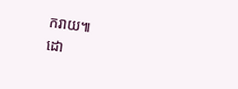ករាយ៕
ដោ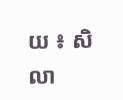យ ៖ សិលា